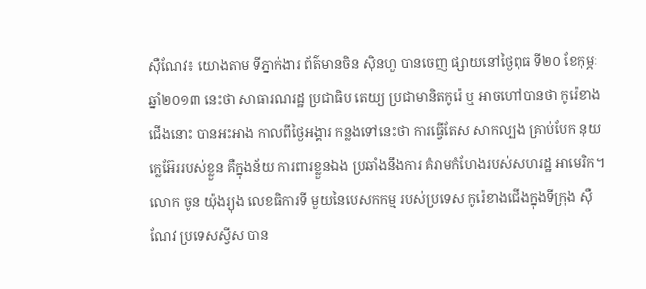ស៊ឺណែវ៖ យោងតាម ទីភ្នាក់ងារ ព័ត៌មានចិន ស៊ិនហួ បានចេញ ផ្សាយនៅថ្ងៃពុធ ទី២០ ខែកុម្ភៈ
ឆ្នាំ២០១៣ នេះថា សាធារណរដ្ឋ ប្រជាធិប តេយ្យ ប្រជាមានិតកូរ៉េ ឬ អាចហៅបានថា កូរ៉េខាង
ជើងនោះ បានអះអាង កាលពីថ្ងៃអង្គារ កន្លងទៅនេះថា ការធ្វើតែស សាកល្បង គ្រាប់បែក នុយ
ក្លេអ៊ែររបស់ខ្លួន គឺក្នុងន័យ ការពារខ្លួនឯង ប្រឆាំងនឹងការ គំរាមកំហែងរបស់សហរដ្ឋ អាមេរិក។
លោក ចូន យ៉ុងរ្យុង លេខធិការទី មួយនៃបេសកកម្ម របស់ប្រទេស កូរ៉េខាងជើងក្នុងទីក្រុង ស៊ឺ
ណែវ ប្រទេសស្វីស បាន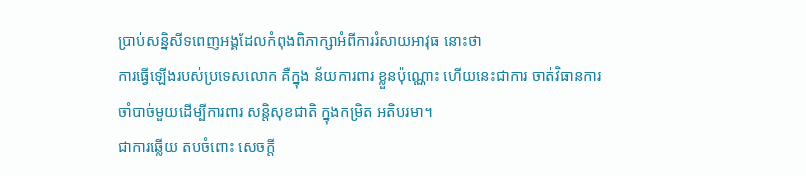ប្រាប់សន្និសីទពេញអង្គដែលកំពុងពិភាក្សាអំពីការរំសាយអាវុធ នោះថា
ការធ្វើឡើងរបស់ប្រទេសលោក គឺក្នុង ន័យការពារ ខ្លួនប៉ុណ្ណោះ ហើយនេះជាការ ចាត់វិធានការ
ចាំបាច់មួយដើម្បីការពារ សន្តិសុខជាតិ ក្នុងកម្រិត អតិបរមា។
ជាការឆ្លើយ តបចំពោះ សេចក្តី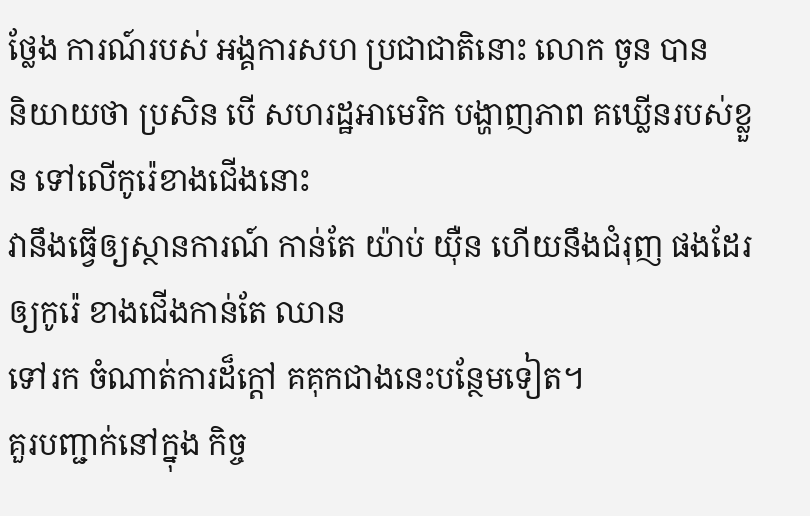ថ្លែង ការណ៍របស់ អង្គការសហ ប្រជាជាតិនោះ លោក ចូន បាន
និយាយថា ប្រសិន បើ សហរដ្ឋអាមេរិក បង្ហាញភាព គឃ្លើនរបស់ខ្លួន ទៅលើកូរ៉េខាងជើងនោះ
វានឹងធ្វើឲ្យស្ថានការណ៍ កាន់តែ យ៉ាប់ យ៉ឺន ហើយនឹងជំរុញ ផងដែរឲ្យកូរ៉េ ខាងជើងកាន់តែ ឈាន
ទៅរក ចំណាត់ការដ៏ក្តៅ គគុកជាងនេះបន្ថែមទៀត។
គួរបញ្ជាក់នៅក្នុង កិច្ច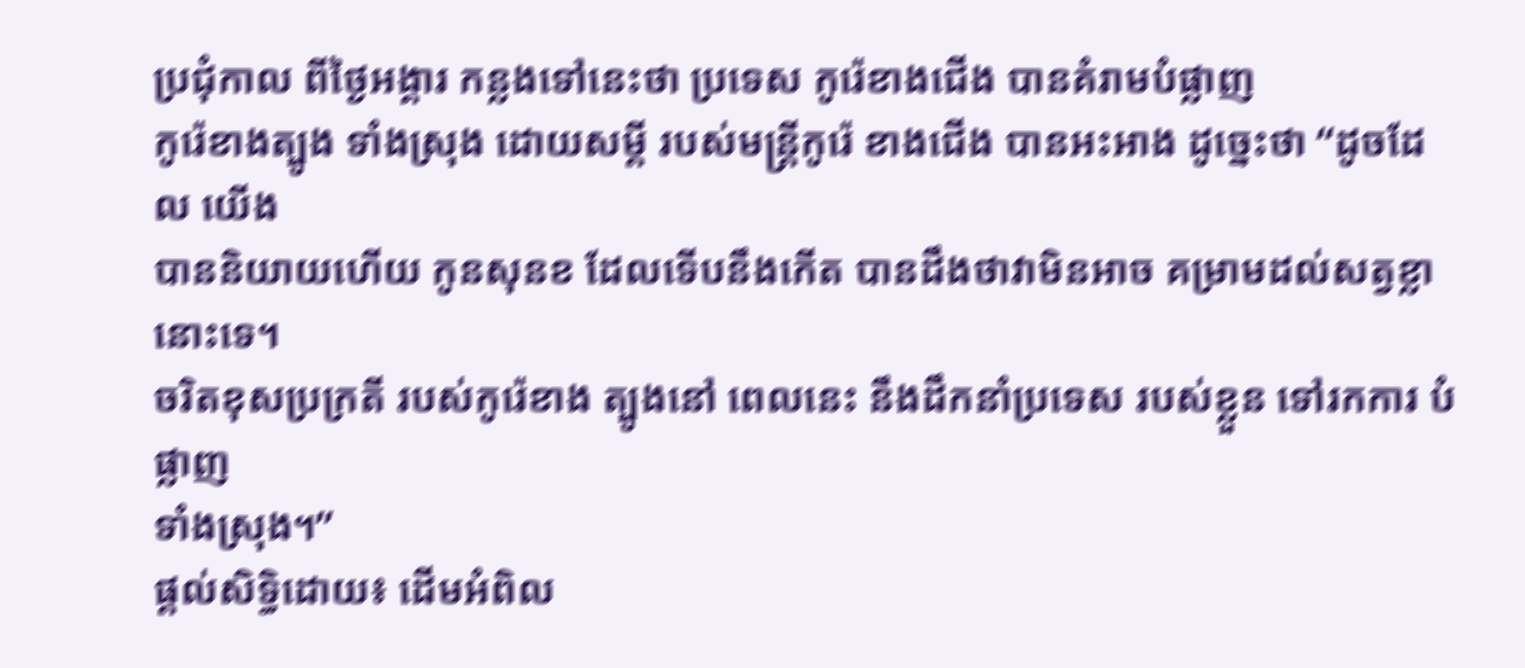ប្រជុំកាល ពីថ្ងៃអង្គារ កន្លងទៅនេះថា ប្រទេស កូរ៉េខាងជើង បានគំរាមបំផ្លាញ
កូរ៉េខាងត្បូង ទាំងស្រុង ដោយសម្តី របស់មន្ត្រីកូរ៉េ ខាងជើង បានអះអាង ដូច្នេះថា “ដូចដែល យើង
បាននិយាយហើយ កូនសុនខ ដែលទើបនឹងកើត បានដឹងថាវាមិនអាច គម្រាមដល់សត្វខ្លានោះទេ។
ចរិតខុសប្រក្រតី របស់កូរ៉េខាង ត្បូងនៅ ពេលនេះ នឹងដឹកនាំប្រទេស របស់ខ្លួន ទៅរកការ បំផ្លាញ
ទាំងស្រុង។”
ផ្តល់សិទ្ធិដោយ៖ ដើមអំពិល